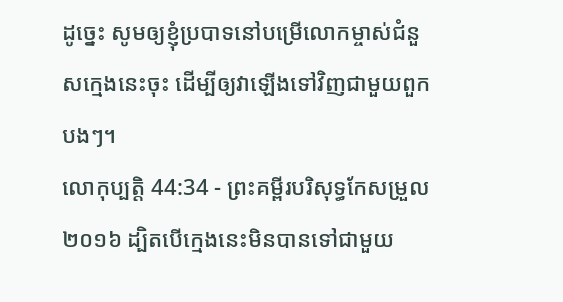ដូច្នេះ សូមឲ្យខ្ញុំប្របាទនៅបម្រើលោកម្ចាស់ជំនួសក្មេងនេះចុះ ដើម្បីឲ្យវាឡើងទៅវិញជាមួយពួកបងៗ។
លោកុប្បត្តិ 44:34 - ព្រះគម្ពីរបរិសុទ្ធកែសម្រួល ២០១៦ ដ្បិតបើក្មេងនេះមិនបានទៅជាមួយ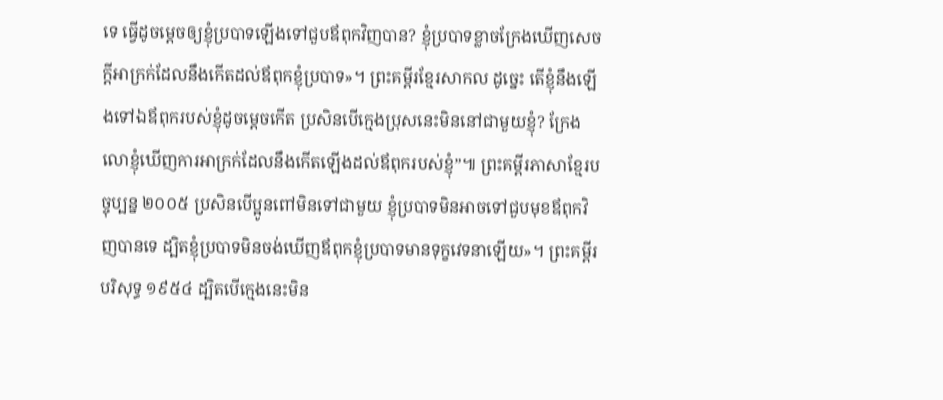ទេ ធ្វើដូចម្តេចឲ្យខ្ញុំប្របាទឡើងទៅជួបឪពុកវិញបាន? ខ្ញុំប្របាទខ្លាចក្រែងឃើញសេចក្ដីអាក្រក់ដែលនឹងកើតដល់ឪពុកខ្ញុំប្របាទ»។ ព្រះគម្ពីរខ្មែរសាកល ដូច្នេះ តើខ្ញុំនឹងឡើងទៅឯឪពុករបស់ខ្ញុំដូចម្ដេចកើត ប្រសិនបើក្មេងប្រុសនេះមិននៅជាមួយខ្ញុំ? ក្រែងលោខ្ញុំឃើញការអាក្រក់ដែលនឹងកើតឡើងដល់ឪពុករបស់ខ្ញុំ”៕ ព្រះគម្ពីរភាសាខ្មែរបច្ចុប្បន្ន ២០០៥ ប្រសិនបើប្អូនពៅមិនទៅជាមួយ ខ្ញុំប្របាទមិនអាចទៅជួបមុខឪពុកវិញបានទេ ដ្បិតខ្ញុំប្របាទមិនចង់ឃើញឪពុកខ្ញុំប្របាទមានទុក្ខវេទនាឡើយ»។ ព្រះគម្ពីរបរិសុទ្ធ ១៩៥៤ ដ្បិតបើក្មេងនេះមិន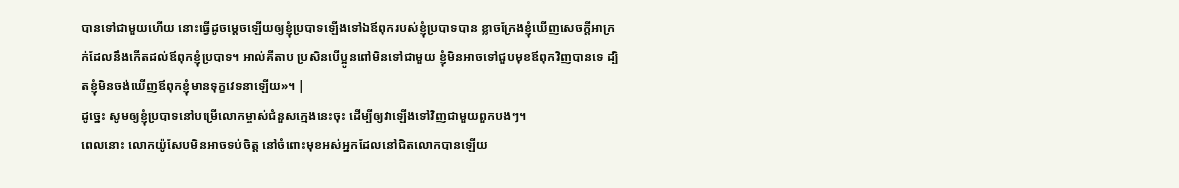បានទៅជាមួយហើយ នោះធ្វើដូចម្តេចឡើយឲ្យខ្ញុំប្របាទឡើងទៅឯឪពុករបស់ខ្ញុំប្របាទបាន ខ្លាចក្រែងខ្ញុំឃើញសេចក្ដីអាក្រក់ដែលនឹងកើតដល់ឪពុកខ្ញុំប្របាទ។ អាល់គីតាប ប្រសិនបើប្អូនពៅមិនទៅជាមួយ ខ្ញុំមិនអាចទៅជួបមុខឪពុកវិញបានទេ ដ្បិតខ្ញុំមិនចង់ឃើញឪពុកខ្ញុំមានទុក្ខវេទនាឡើយ»។ |
ដូច្នេះ សូមឲ្យខ្ញុំប្របាទនៅបម្រើលោកម្ចាស់ជំនួសក្មេងនេះចុះ ដើម្បីឲ្យវាឡើងទៅវិញជាមួយពួកបងៗ។
ពេលនោះ លោកយ៉ូសែបមិនអាចទប់ចិត្ត នៅចំពោះមុខអស់អ្នកដែលនៅជិតលោកបានឡើយ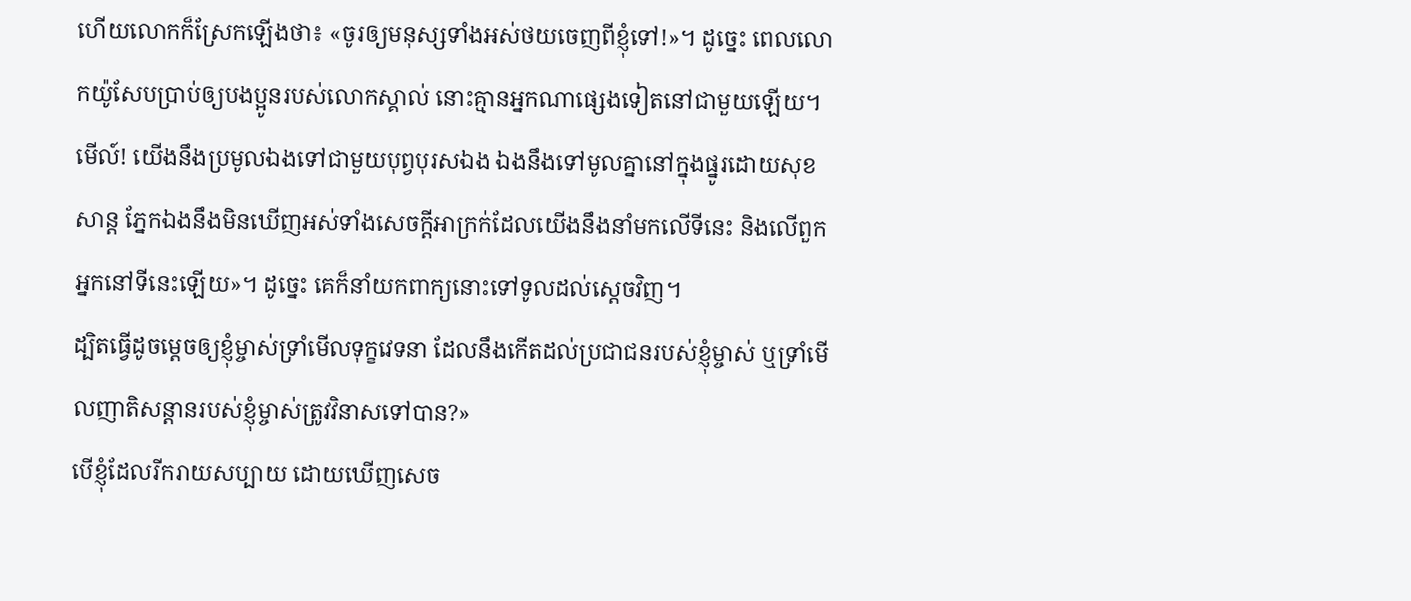ហើយលោកក៏ស្រែកឡើងថា៖ «ចូរឲ្យមនុស្សទាំងអស់ថយចេញពីខ្ញុំទៅ!»។ ដូច្នេះ ពេលលោកយ៉ូសែបប្រាប់ឲ្យបងប្អូនរបស់លោកស្គាល់ នោះគ្មានអ្នកណាផ្សេងទៀតនៅជាមួយឡើយ។
មើល៍! យើងនឹងប្រមូលឯងទៅជាមួយបុព្វបុរសឯង ឯងនឹងទៅមូលគ្នានៅក្នុងផ្នូរដោយសុខសាន្ត ភ្នែកឯងនឹងមិនឃើញអស់ទាំងសេចក្ដីអាក្រក់ដែលយើងនឹងនាំមកលើទីនេះ និងលើពួកអ្នកនៅទីនេះឡើយ»។ ដូច្នេះ គេក៏នាំយកពាក្យនោះទៅទូលដល់ស្តេចវិញ។
ដ្បិតធ្វើដូចម្តេចឲ្យខ្ញុំម្ចាស់ទ្រាំមើលទុក្ខវេទនា ដែលនឹងកើតដល់ប្រជាជនរបស់ខ្ញុំម្ចាស់ ឬទ្រាំមើលញាតិសន្តានរបស់ខ្ញុំម្ចាស់ត្រូវវិនាសទៅបាន?»
បើខ្ញុំដែលរីករាយសប្បាយ ដោយឃើញសេច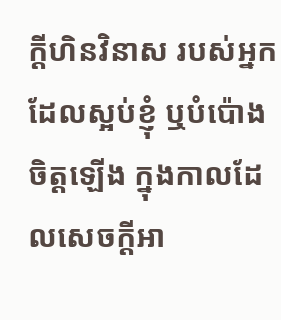ក្ដីហិនវិនាស របស់អ្នកដែលស្អប់ខ្ញុំ ឬបំប៉ោងចិត្តឡើង ក្នុងកាលដែលសេចក្ដីអា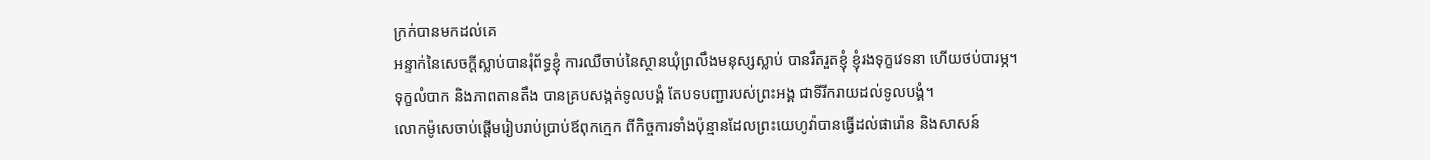ក្រក់បានមកដល់គេ
អន្ទាក់នៃសេចក្ដីស្លាប់បានរុំព័ទ្ធខ្ញុំ ការឈឺចាប់នៃស្ថានឃុំព្រលឹងមនុស្សស្លាប់ បានរឹតរួតខ្ញុំ ខ្ញុំរងទុក្ខវេទនា ហើយថប់បារម្ភ។
ទុក្ខលំបាក និងភាពតានតឹង បានគ្របសង្កត់ទូលបង្គំ តែបទបញ្ជារបស់ព្រះអង្គ ជាទីរីករាយដល់ទូលបង្គំ។
លោកម៉ូសេចាប់ផ្តើមរៀបរាប់ប្រាប់ឪពុកក្មេក ពីកិច្ចការទាំងប៉ុន្មានដែលព្រះយេហូវ៉ាបានធ្វើដល់ផារ៉ោន និងសាសន៍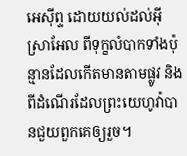អេស៊ីព្ទ ដោយយល់ដល់អ៊ីស្រាអែល ពីទុក្ខលំបាកទាំងប៉ុន្មានដែលកើតមានតាមផ្លូវ និងពីដំណើរដែលព្រះយេហូវ៉ាបានជួយពួកគេឲ្យរួច។